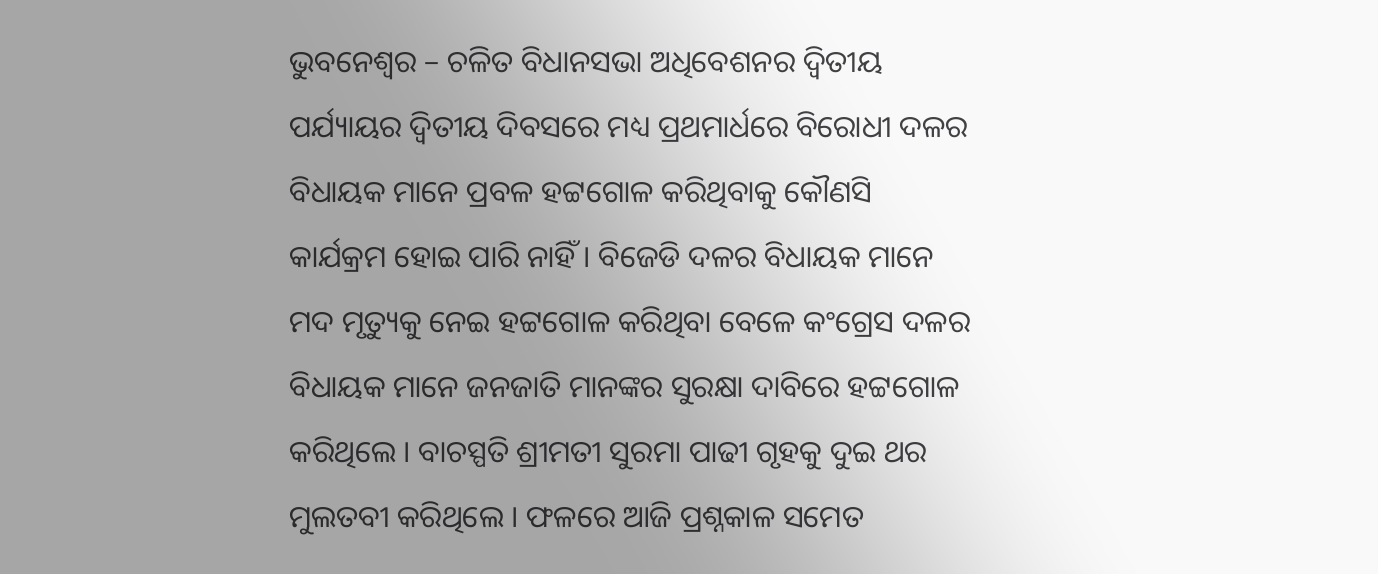ଭୁବନେଶ୍ୱର – ଚଳିତ ବିଧାନସଭା ଅଧିବେଶନର ଦ୍ୱିତୀୟ ପର୍ଯ୍ୟାୟର ଦ୍ୱିତୀୟ ଦିବସରେ ମଧ୍ୟ ପ୍ରଥମାର୍ଧରେ ବିରୋଧୀ ଦଳର ବିଧାୟକ ମାନେ ପ୍ରବଳ ହଟ୍ଟଗୋଳ କରିଥିବାକୁ କୌଣସି କାର୍ଯକ୍ରମ ହୋଇ ପାରି ନାହିଁ । ବିଜେଡି ଦଳର ବିଧାୟକ ମାନେ ମଦ ମୃତ୍ୟୁକୁ ନେଇ ହଟ୍ଟଗୋଳ କରିଥିବା ବେଳେ କଂଗ୍ରେସ ଦଳର ବିଧାୟକ ମାନେ ଜନଜାତି ମାନଙ୍କର ସୁରକ୍ଷା ଦାବିରେ ହଟ୍ଟଗୋଳ କରିଥିଲେ । ବାଚସ୍ପତି ଶ୍ରୀମତୀ ସୁରମା ପାଢୀ ଗୃହକୁ ଦୁଇ ଥର ମୁଲତବୀ କରିଥିଲେ । ଫଳରେ ଆଜି ପ୍ରଶ୍ନକାଳ ସମେତ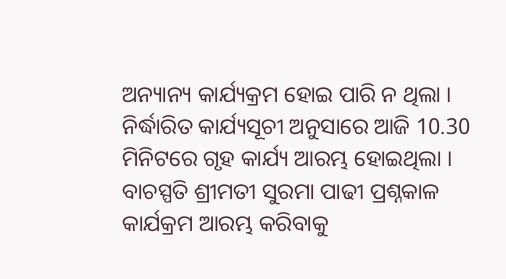ଅନ୍ୟାନ୍ୟ କାର୍ଯ୍ୟକ୍ରମ ହୋଇ ପାରି ନ ଥିଲା ।
ନିର୍ଦ୍ଧାରିତ କାର୍ଯ୍ୟସୂଚୀ ଅନୁସାରେ ଆଜି 10.30 ମିନିଟରେ ଗୃହ କାର୍ଯ୍ୟ ଆରମ୍ଭ ହୋଇଥିଲା । ବାଚସ୍ପତି ଶ୍ରୀମତୀ ସୁରମା ପାଢୀ ପ୍ରଶ୍ନକାଳ କାର୍ଯକ୍ରମ ଆରମ୍ଭ କରିବାକୁ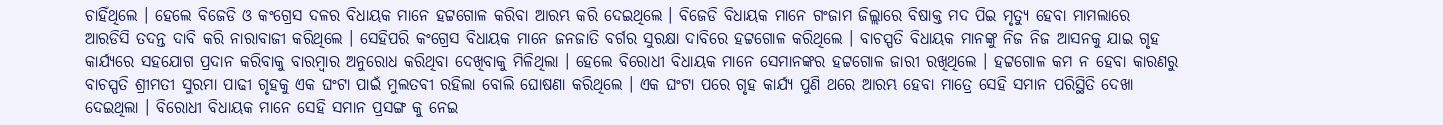ଚାହିଁଥିଲେ । ହେଲେ ବିଜେଡି ଓ କଂଗ୍ରେସ ଦଳର ବିଧାୟକ ମାନେ ହଟ୍ଟଗୋଳ କରିବା ଆରମ୍ଭ କରି ଦେଇଥିଲେ । ବିଜେଡି ବିଧାୟକ ମାନେ ଗଂଜାମ ଜିଲ୍ଲାରେ ବିଷାକ୍ତ ମଦ ପିଇ ମୃତ୍ୟୁ ହେବା ମାମଲାରେ ଆରଡିସି ତଦନ୍ତ ଦାବି କରି ନାରାବାଜୀ କରିଥିଲେ । ସେହିପରି କଂଗ୍ରେସ ବିଧାୟକ ମାନେ ଜନଜାତି ବର୍ଗର ସୁରକ୍ଷା ଦାବିରେ ହଟ୍ଟଗୋଳ କରିଥିଲେ । ବାଚସ୍ପତି ବିଧାୟକ ମାନଙ୍କୁ ନିଜ ନିଜ ଆସନକୁ ଯାଇ ଗୃହ କାର୍ଯ୍ୟରେ ସହଯୋଗ ପ୍ରଦାନ କରିବାକୁ ବାରମ୍ବାର ଅନୁରୋଧ କରିଥିବା ଦେଖିବାକୁ ମିଳିଥିଲା । ହେଲେ ବିରୋଧୀ ବିଧାୟକ ମାନେ ସେମାନଙ୍କର ହଟ୍ଟଗୋଳ ଜାରୀ ରଖିଥିଲେ । ହଟ୍ଟଗୋଳ କମ ନ ହେବା କାରଣରୁ ବାଚସ୍ପତି ଶ୍ରୀମତୀ ସୁରମା ପାଢୀ ଗୃହକୁ ଏକ ଘଂଟା ପାଇଁ ମୁଲତବୀ ରହିଲା ବୋଲି ଘୋଷଣା କରିଥିଲେ । ଏକ ଘଂଟା ପରେ ଗୃହ କାର୍ଯ୍ୟ ପୁଣି ଥରେ ଆରମ୍ଭ ହେବା ମାତ୍ରେ ସେହି ସମାନ ପରିସ୍ଥିତି ଦେଖା ଦେଇଥିଲା । ବିରୋଧୀ ବିଧାୟକ ମାନେ ସେହି ସମାନ ପ୍ରସଙ୍ଗ କୁ ନେଇ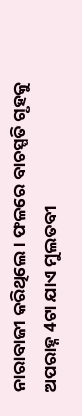ନାରାବାଜୀ କରିଥିଲେ । ଫଳରେ ବାଚସ୍ପତି ଗୃହକୁ ଅପରାହ୍ନ 4ଟା ଯାଏ ମୁଲତବୀ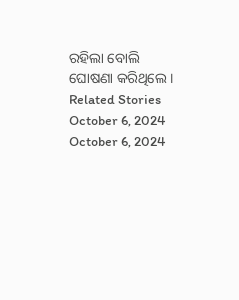ରହିଲା ବୋଲି ଘୋଷଣା କରିଥିଲେ ।
Related Stories
October 6, 2024
October 6, 2024